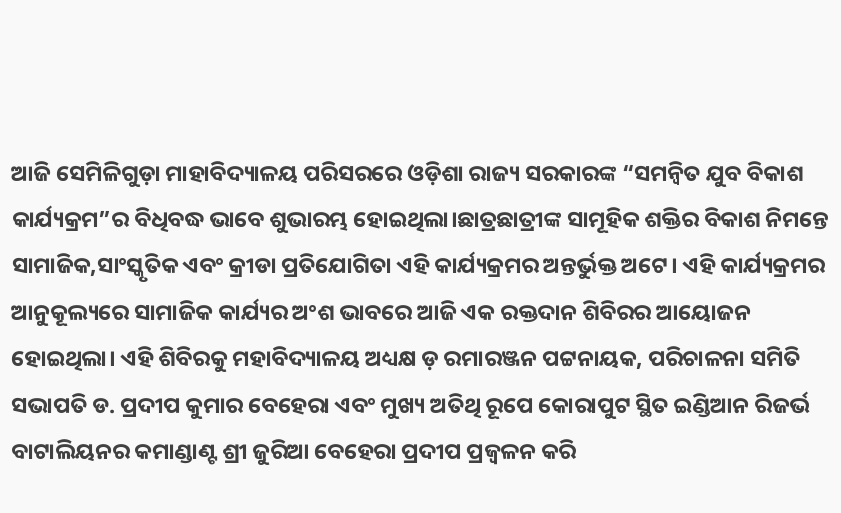ଆଜି ସେମିଳିଗୁଡ଼ା ମାହାବିଦ୍ୟାଳୟ ପରିସରରେ ଓଡ଼ିଶା ରାଜ୍ୟ ସରକାରଙ୍କ “ସମନ୍ବିତ ଯୁବ ବିକାଶ କାର୍ଯ୍ୟକ୍ରମ”ର ବିଧିବଦ୍ଧ ଭାବେ ଶୁଭାରମ୍ଭ ହୋଇଥିଲା।ଛାତ୍ରଛାତ୍ରୀଙ୍କ ସାମୂହିକ ଶକ୍ତିର ବିକାଶ ନିମନ୍ତେ ସାମାଜିକ,ସାଂସ୍କୃତିକ ଏବଂ କ୍ରୀଡା ପ୍ରତିଯୋଗିତା ଏହି କାର୍ଯ୍ୟକ୍ରମର ଅନ୍ତର୍ଭୁକ୍ତ ଅଟେ। ଏହି କାର୍ଯ୍ୟକ୍ରମର ଆନୁକୂଲ୍ୟରେ ସାମାଜିକ କାର୍ଯ୍ୟର ଅଂଶ ଭାବରେ ଆଜି ଏକ ରକ୍ତଦାନ ଶିବିରର ଆୟୋଜନ ହୋଇଥିଲା। ଏହି ଶିବିରକୁ ମହାବିଦ୍ୟାଳୟ ଅଧ୍ୟକ୍ଷ ଡ଼ ରମାରଞ୍ଜନ ପଟ୍ଟନାୟକ, ପରିଚାଳନା ସମିତି ସଭାପତି ଡ. ପ୍ରଦୀପ କୁମାର ବେହେରା ଏବଂ ମୁଖ୍ୟ ଅତିଥି ରୂପେ କୋରାପୁଟ ସ୍ଥିତ ଇଣ୍ଡିଆନ ରିଜର୍ଭ ବାଟାଲିୟନର କମାଣ୍ଡାଣ୍ଟ ଶ୍ରୀ ଜୁରିଆ ବେହେରା ପ୍ରଦୀପ ପ୍ରଜ୍ଵଳନ କରି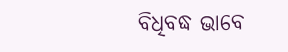ବିଧିବଦ୍ଧ ଭାବେ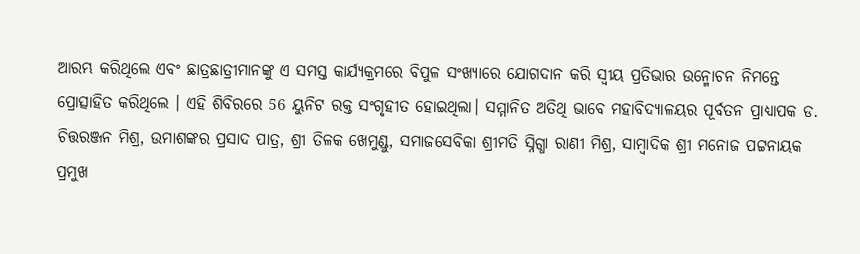ଆରମ୍ଭ କରିଥିଲେ ଏବଂ ଛାତ୍ରଛାତ୍ରୀମାନଙ୍କୁ ଏ ସମସ୍ତ କାର୍ଯ୍ୟକ୍ରମରେ ବିପୁଳ ସଂଖ୍ୟାରେ ଯୋଗଦାନ କରି ସ୍ଵୀୟ ପ୍ରତିଭାର ଉନ୍ମୋଚନ ନିମନ୍ତେ ପ୍ରୋତ୍ସାହିତ କରିଥିଲେ । ଏହି ଶିବିରରେ 56 ୟୁନିଟ ରକ୍ତ ସଂଗୃହୀତ ହୋଇଥିଲା। ସମ୍ମାନିତ ଅତିଥି ଭାବେ ମହାବିଦ୍ୟାଳୟର ପୂର୍ବତନ ପ୍ରାଧ୍ୟାପକ ଡ. ଚିତ୍ତରଞ୍ଜନ ମିଶ୍ର, ଉମାଶଙ୍କର ପ୍ରସାଦ ପାତ୍ର, ଶ୍ରୀ ତିଳକ ଖେମୁଣ୍ଡୁ, ସମାଜସେବିକା ଶ୍ରୀମତି ସ୍ନିଗ୍ଧା ରାଣୀ ମିଶ୍ର, ସାମ୍ବାଦିକ ଶ୍ରୀ ମନୋଜ ପଟ୍ଟନାୟକ ପ୍ରମୁଖ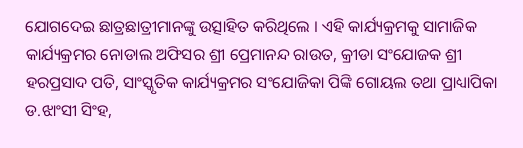ଯୋଗଦେଇ ଛାତ୍ରଛାତ୍ରୀମାନଙ୍କୁ ଉତ୍ସାହିତ କରିଥିଲେ । ଏହି କାର୍ଯ୍ୟକ୍ରମକୁ ସାମାଜିକ କାର୍ଯ୍ୟକ୍ରମର ନୋଡାଲ ଅଫିସର ଶ୍ରୀ ପ୍ରେମାନନ୍ଦ ରାଉତ, କ୍ରୀଡା ସଂଯୋଜକ ଶ୍ରୀ ହରପ୍ରସାଦ ପତି, ସାଂସ୍କୃତିକ କାର୍ଯ୍ୟକ୍ରମର ସଂଯୋଜିକା ପିଙ୍କି ଗୋୟଲ ତଥା ପ୍ରାଧ୍ୟାପିକା ଡ.ଝାଂସୀ ସିଂହ,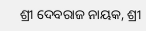ଶ୍ରୀ ଦେବରାଜ ନାୟକ, ଶ୍ରୀ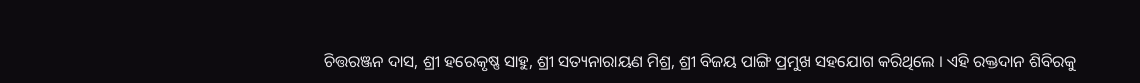ଚିତ୍ତରଞ୍ଜନ ଦାସ, ଶ୍ରୀ ହରେକୃଷ୍ଣ ସାହୁ, ଶ୍ରୀ ସତ୍ୟନାରାୟଣ ମିଶ୍ର, ଶ୍ରୀ ବିଜୟ ପାଙ୍ଗି ପ୍ରମୁଖ ସହଯୋଗ କରିଥିଲେ । ଏହି ରକ୍ତଦାନ ଶିବିରକୁ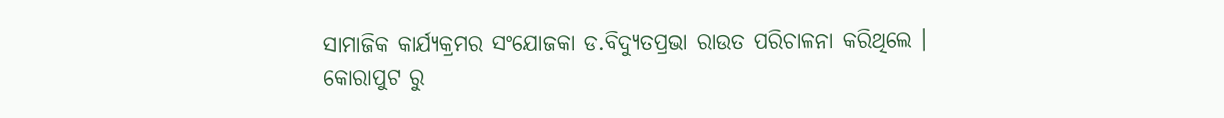ସାମାଜିକ କାର୍ଯ୍ୟକ୍ରମର ସଂଯୋଜକା ଡ.ବିଦ୍ୟୁତପ୍ରଭା ରାଉତ ପରିଚାଳନା କରିଥିଲେ ।
କୋରାପୁଟ ରୁ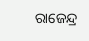ରାଜେନ୍ଦ୍ର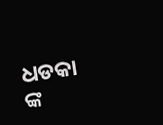ଧଡକା ଙ୍କ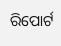ରିପୋର୍ଟ